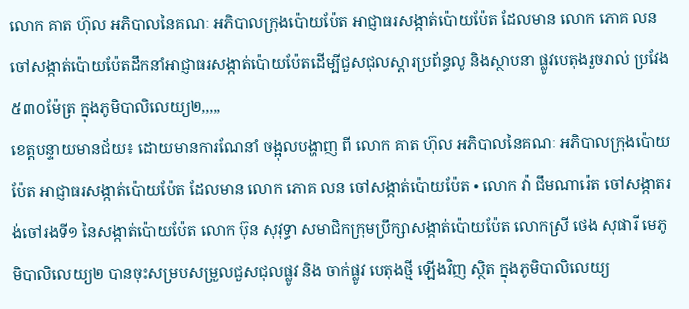លោក គាត ហ៊ុល អភិបាលនៃគណៈ អភិបាលក្រុងប៉ោយប៉ែត អាជ្ញាធរសង្កាត់ប៉ោយប៉ែត ដែលមាន លោក ភោគ លន ចៅសង្កាត់ប៉ោយប៉ែតដឹកនាំអាជ្ញាធរសង្កាត់ប៉ោយប៉ែតដើម្បីជួសជុលស្ដារប្រព័ន្ធលូ និងស្ថាបនា ផ្លូវបេតុងរួចរាល់ ប្រវែង៥៣០ម៉ែត្រ ក្នុងភូមិបាលិលេយ្យ២,,,,,
ខេត្តបន្ទាយមានជ័យ៖ ដោយមានការណែនាំ ចង្អុលបង្ហាញ ពី លោក គាត ហ៊ុល អភិបាលនៃគណៈ អភិបាលក្រុងប៉ោយប៉ែត អាជ្ញាធរសង្កាត់ប៉ោយប៉ែត ដែលមាន លោក ភោគ លន ចៅសង្កាត់ប៉ោយប៉ែត • លោក វ៉ា ជឹមណារ៉េត ចៅសង្កាតរង់ចៅរងទី១ នៃសង្កាត់ប៉ោយប៉ែត លោក ប៊ុន សុវុទ្ធា សមាជិកក្រុមប្រឹក្សាសង្កាត់ប៉ោយប៉ែត លោកស្រី ថេង សុផារី មេភូមិបាលិលេយ្យ២ បានចុះសម្របសម្រួលជួសជុលផ្លូវ និង ចាក់ផ្លូវ បេតុងថ្មី ឡើងវិញ ស្ថិត ក្នុងភូមិបាលិលេយ្យ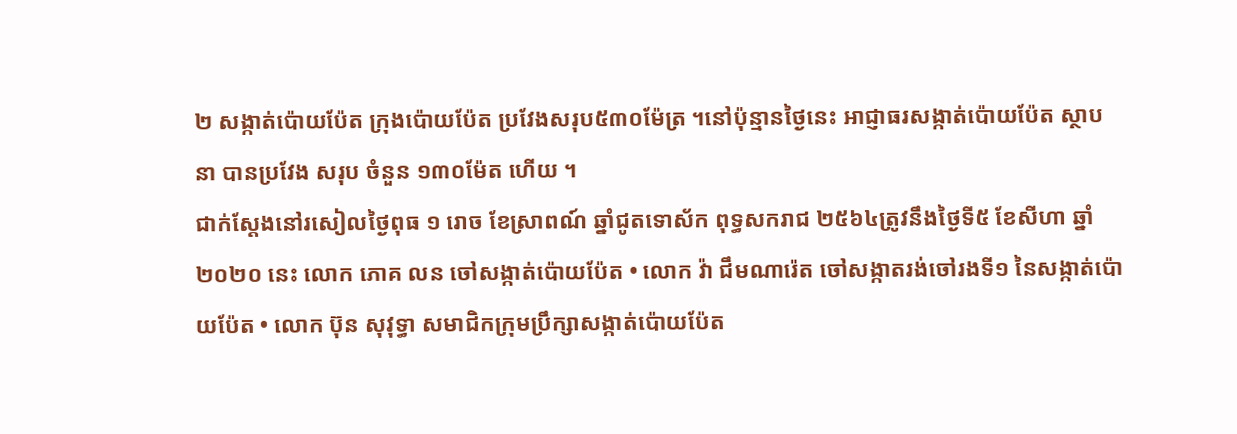២ សង្កាត់ប៉ោយប៉ែត ក្រុងប៉ោយប៉ែត ប្រវែងសរុប៥៣០ម៉ែត្រ ។នៅប៉ុន្មានថ្ងៃនេះ អាជ្ញាធរសង្កាត់ប៉ោយប៉ែត ស្ថាបនា បានប្រវែង សរុប ចំនួន ១៣០ម៉ែត ហើយ ។
ជាក់ស្ដែងនៅរសៀលថ្ងៃពុធ ១ រោច ខែស្រាពណ៍ ឆ្នាំជូតទោស័ក ពុទ្ធសករាជ ២៥៦៤ត្រូវនឹងថ្ងៃទី៥ ខែសីហា ឆ្នាំ២០២០ នេះ លោក ភោគ លន ចៅសង្កាត់ប៉ោយប៉ែត • លោក វ៉ា ជឹមណារ៉េត ចៅសង្កាតរង់ចៅរងទី១ នៃសង្កាត់ប៉ោយប៉ែត • លោក ប៊ុន សុវុទ្ធា សមាជិកក្រុមប្រឹក្សាសង្កាត់ប៉ោយប៉ែត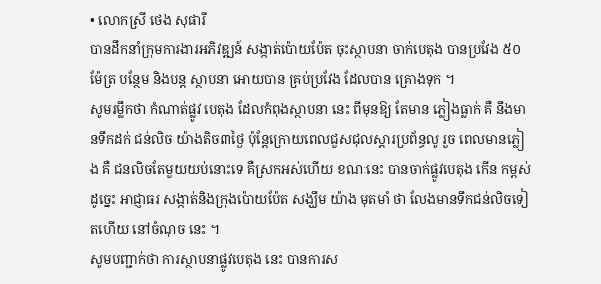• លោកស្រី ថេង សុផារី
បានដឹកនាំក្រុមការងារអភិវឌ្ឍន៍ សង្កាត់ប៉ោយប៉ែត ចុះស្ថាបនា ចាក់បេតុង បានប្រវែង ៥០ម៉ែត្រ បន្ថែម និងបន្ត ស្ថាបនា អោយបាន គ្រប់ប្រវែង ដែលបាន គ្រោងទុក ។
សូមរម្លឹកថា កំណាត់ផ្លូវ បេតុង ដែលកំពុងស្ថាបនា នេះ ពីមុនឱ្យ តែមាន ភ្លៀងធ្លាក់ គឺ នឹងមានទឹកដក់ ជន់លិច យ៉ាងតិច៣ថ្ងៃ ប៉ុន្តែក្រោយពេលជួសជុលស្ដារប្រព័ន្ធលូ រួច ពេលមានភ្លៀង គឺ ជនលិចតែមួយយប់នោះទេ គឺស្រកអស់ហើយ ខណៈនេះ បានចាក់ផ្លូវបេតុង កើន កម្ពស់ ដូច្នេះ អាជ្ញាធរ សង្កាត់និងក្រុងប៉ោយប៉ែត សង្ឃឹម យ៉ាង មុតមាំ ថា លែងមានទឹកជន់លិចទៀតហើយ នៅចំណុច នេះ ។
សូមបញ្ជាក់ថា ការស្ថាបនាផ្លូវបេតុង នេះ បានការស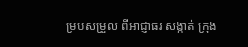ម្របសម្រួល ពីអាជ្ញាធរ សង្កាត់ ក្រុង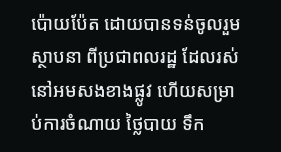ប៉ោយប៉ែត ដោយបានទន់ចូលរួម ស្ថាបនា ពីប្រជាពលរដ្ឋ ដែលរស់នៅអមសងខាងផ្លូវ ហើយសម្រាប់ការចំណាយ ថ្លៃបាយ ទឹក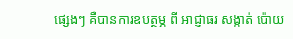ផ្សេងៗ គឺបានការឧបត្ថម្ភ ពី អាជ្ញាធរ សង្កាត់ ប៉ោយ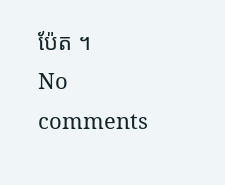ប៉ែត ។
No comments